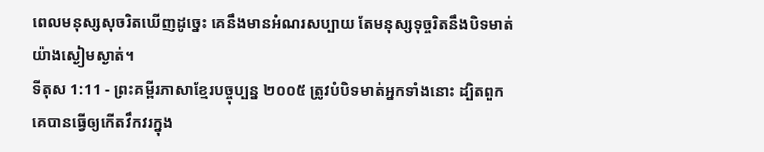ពេលមនុស្សសុចរិតឃើញដូច្នេះ គេនឹងមានអំណរសប្បាយ តែមនុស្សទុច្ចរិតនឹងបិទមាត់យ៉ាងស្ងៀមស្ងាត់។
ទីតុស 1:11 - ព្រះគម្ពីរភាសាខ្មែរបច្ចុប្បន្ន ២០០៥ ត្រូវបំបិទមាត់អ្នកទាំងនោះ ដ្បិតពួកគេបានធ្វើឲ្យកើតវឹកវរក្នុង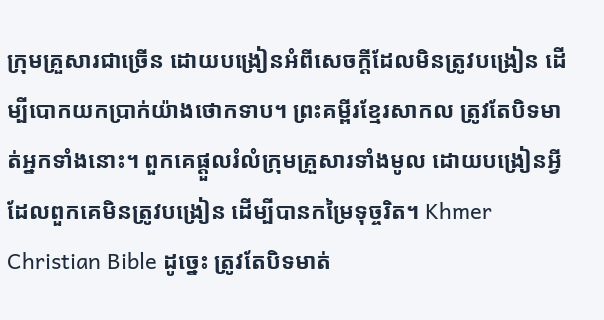ក្រុមគ្រួសារជាច្រើន ដោយបង្រៀនអំពីសេចក្ដីដែលមិនត្រូវបង្រៀន ដើម្បីបោកយកប្រាក់យ៉ាងថោកទាប។ ព្រះគម្ពីរខ្មែរសាកល ត្រូវតែបិទមាត់អ្នកទាំងនោះ។ ពួកគេផ្ដួលរំលំក្រុមគ្រួសារទាំងមូល ដោយបង្រៀនអ្វីដែលពួកគេមិនត្រូវបង្រៀន ដើម្បីបានកម្រៃទុច្ចរិត។ Khmer Christian Bible ដូច្នេះ ត្រូវតែបិទមាត់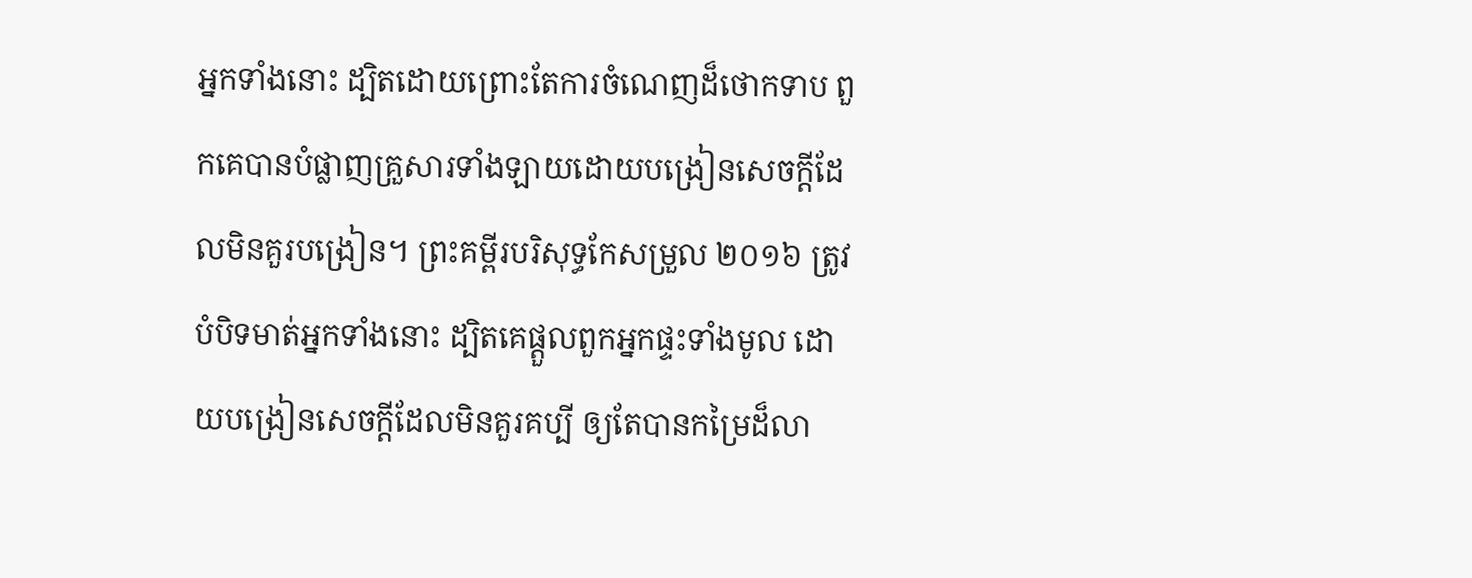អ្នកទាំងនោះ ដ្បិតដោយព្រោះតែការចំណេញដ៏ថោកទាប ពួកគេបានបំផ្លាញគ្រួសារទាំងឡាយដោយបង្រៀនសេចក្ដីដែលមិនគួរបង្រៀន។ ព្រះគម្ពីរបរិសុទ្ធកែសម្រួល ២០១៦ ត្រូវបំបិទមាត់អ្នកទាំងនោះ ដ្បិតគេផ្តួលពួកអ្នកផ្ទះទាំងមូល ដោយបង្រៀនសេចក្ដីដែលមិនគួរគប្បី ឲ្យតែបានកម្រៃដ៏លា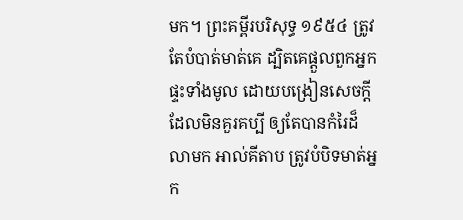មក។ ព្រះគម្ពីរបរិសុទ្ធ ១៩៥៤ ត្រូវតែបំបាត់មាត់គេ ដ្បិតគេផ្តួលពួកអ្នកផ្ទះទាំងមូល ដោយបង្រៀនសេចក្ដីដែលមិនគួរគប្បី ឲ្យតែបានកំរៃដ៏លាមក អាល់គីតាប ត្រូវបំបិទមាត់អ្នក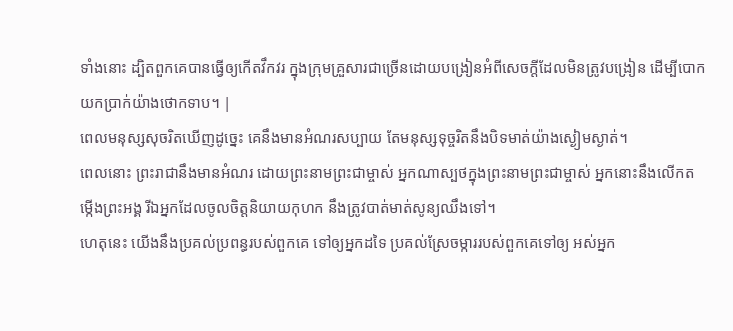ទាំងនោះ ដ្បិតពួកគេបានធ្វើឲ្យកើតវឹកវរ ក្នុងក្រុមគ្រួសារជាច្រើនដោយបង្រៀនអំពីសេចក្ដីដែលមិនត្រូវបង្រៀន ដើម្បីបោកយកប្រាក់យ៉ាងថោកទាប។ |
ពេលមនុស្សសុចរិតឃើញដូច្នេះ គេនឹងមានអំណរសប្បាយ តែមនុស្សទុច្ចរិតនឹងបិទមាត់យ៉ាងស្ងៀមស្ងាត់។
ពេលនោះ ព្រះរាជានឹងមានអំណរ ដោយព្រះនាមព្រះជាម្ចាស់ អ្នកណាស្បថក្នុងព្រះនាមព្រះជាម្ចាស់ អ្នកនោះនឹងលើកតម្កើងព្រះអង្គ រីឯអ្នកដែលចូលចិត្តនិយាយកុហក នឹងត្រូវបាត់មាត់សូន្យឈឹងទៅ។
ហេតុនេះ យើងនឹងប្រគល់ប្រពន្ធរបស់ពួកគេ ទៅឲ្យអ្នកដទៃ ប្រគល់ស្រែចម្ការរបស់ពួកគេទៅឲ្យ អស់អ្នក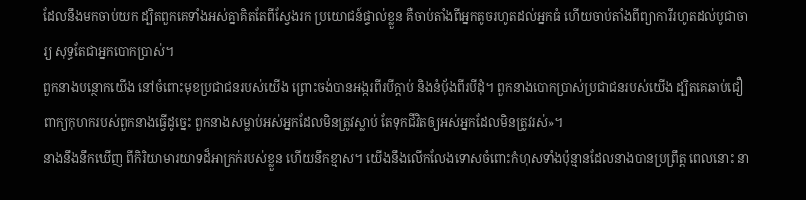ដែលនឹងមកចាប់យក ដ្បិតពួកគេទាំងអស់គ្នាគិតតែពីស្វែងរក ប្រយោជន៍ផ្ទាល់ខ្លួន គឺចាប់តាំងពីអ្នកតូចរហូតដល់អ្នកធំ ហើយចាប់តាំងពីព្យាការីរហូតដល់បូជាចារ្យ សុទ្ធតែជាអ្នកបោកប្រាស់។
ពួកនាងបន្ថោកយើង នៅចំពោះមុខប្រជាជនរបស់យើង ព្រោះចង់បានអង្ករពីរបីក្តាប់ និងនំបុ័ងពីរបីដុំ។ ពួកនាងបោកប្រាស់ប្រជាជនរបស់យើង ដ្បិតគេឆាប់ជឿពាក្យកុហករបស់ពួកនាងធ្វើដូច្នេះ ពួកនាងសម្លាប់អស់អ្នកដែលមិនត្រូវស្លាប់ តែទុកជីវិតឲ្យអស់អ្នកដែលមិនត្រូវរស់»។
នាងនឹងនឹកឃើញ ពីកិរិយាមារយាទដ៏អាក្រក់របស់ខ្លួន ហើយនឹកខ្មាស។ យើងនឹងលើកលែងទោសចំពោះកំហុសទាំងប៉ុន្មានដែលនាងបានប្រព្រឹត្ត ពេលនោះ នា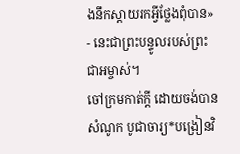ងនឹកស្ដាយរកអ្វីថ្លែងពុំបាន» - នេះជាព្រះបន្ទូលរបស់ព្រះជាអម្ចាស់។
ចៅក្រមកាត់ក្ដី ដោយចង់បានសំណូក បូជាចារ្យ*បង្រៀនវិ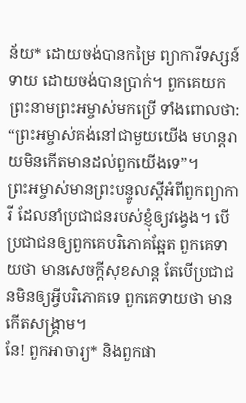ន័យ* ដោយចង់បានកម្រៃ ព្យាការីទស្សន៍ទាយ ដោយចង់បានប្រាក់។ ពួកគេយកព្រះនាមព្រះអម្ចាស់មកប្រើ ទាំងពោលថា: “ព្រះអម្ចាស់គង់នៅជាមួយយើង មហន្តរាយមិនកើតមានដល់ពួកយើងទេ”។
ព្រះអម្ចាស់មានព្រះបន្ទូលស្ដីអំពីពួកព្យាការី ដែលនាំប្រជាជនរបស់ខ្ញុំឲ្យវង្វេង។ បើប្រជាជនឲ្យពួកគេបរិភោគឆ្អែត ពួកគេទាយថា មានសេចក្ដីសុខសាន្ត តែបើប្រជាជនមិនឲ្យអ្វីបរិភោគទេ ពួកគេទាយថា មានកើតសង្គ្រាម។
នែ! ពួកអាចារ្យ* និងពួកផា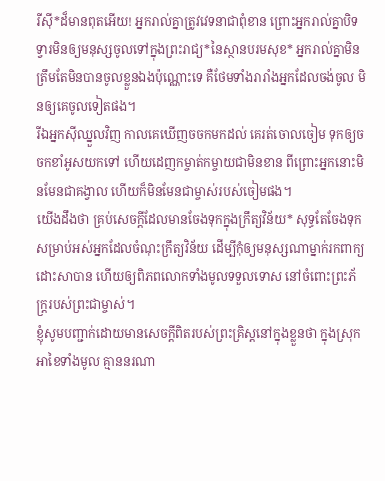រីស៊ី*ដ៏មានពុតអើយ! អ្នករាល់គ្នាត្រូវវេទនាជាពុំខាន ព្រោះអ្នករាល់គ្នាបិទទ្វារមិនឲ្យមនុស្សចូលទៅក្នុងព្រះរាជ្យ*នៃស្ថានបរមសុខ* អ្នករាល់គ្នាមិនត្រឹមតែមិនបានចូលខ្លួនឯងប៉ុណ្ណោះទេ គឺថែមទាំងរារាំងអ្នកដែលចង់ចូល មិនឲ្យគេចូលទៀតផង។
រីឯអ្នកស៊ីឈ្នួលវិញ កាលគេឃើញចចកមកដល់ គេរត់ចោលចៀម ទុកឲ្យចចកខាំអូសយកទៅ ហើយដេញកម្ចាត់កម្ចាយជាមិនខាន ពីព្រោះអ្នកនោះមិនមែនជាគង្វាល ហើយក៏មិនមែនជាម្ចាស់របស់ចៀមផង។
យើងដឹងថា គ្រប់សេចក្ដីដែលមានចែងទុកក្នុងក្រឹត្យវិន័យ* សុទ្ធតែចែងទុកសម្រាប់អស់អ្នកដែលចំណុះក្រឹត្យវិន័យ ដើម្បីកុំឲ្យមនុស្សណាម្នាក់រកពាក្យដោះសាបាន ហើយឲ្យពិភពលោកទាំងមូលទទួលទោស នៅចំពោះព្រះភ័ក្ត្ររបស់ព្រះជាម្ចាស់។
ខ្ញុំសូមបញ្ជាក់ដោយមានសេចក្ដីពិតរបស់ព្រះគ្រិស្តនៅក្នុងខ្លួនថា ក្នុងស្រុកអាខៃទាំងមូល គ្មាននរណា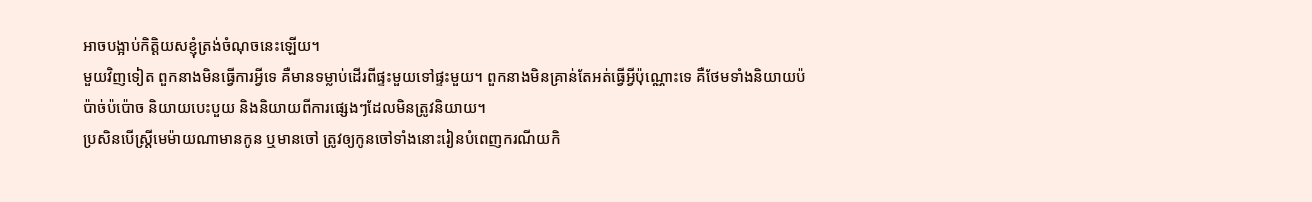អាចបង្អាប់កិត្តិយសខ្ញុំត្រង់ចំណុចនេះឡើយ។
មួយវិញទៀត ពួកនាងមិនធ្វើការអ្វីទេ គឺមានទម្លាប់ដើរពីផ្ទះមួយទៅផ្ទះមួយ។ ពួកនាងមិនគ្រាន់តែអត់ធ្វើអ្វីប៉ុណ្ណោះទេ គឺថែមទាំងនិយាយប៉ប៉ាច់ប៉ប៉ោច និយាយបេះបួយ និងនិយាយពីការផ្សេងៗដែលមិនត្រូវនិយាយ។
ប្រសិនបើស្ត្រីមេម៉ាយណាមានកូន ឬមានចៅ ត្រូវឲ្យកូនចៅទាំងនោះរៀនបំពេញករណីយកិ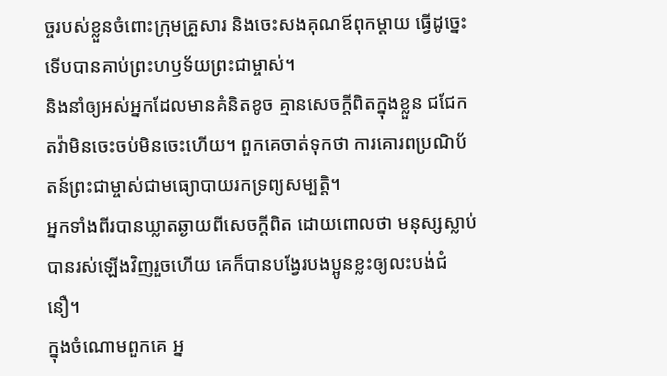ច្ចរបស់ខ្លួនចំពោះក្រុមគ្រួសារ និងចេះសងគុណឪពុកម្ដាយ ធ្វើដូច្នេះ ទើបបានគាប់ព្រះហឫទ័យព្រះជាម្ចាស់។
និងនាំឲ្យអស់អ្នកដែលមានគំនិតខូច គ្មានសេចក្ដីពិតក្នុងខ្លួន ជជែកតវ៉ាមិនចេះចប់មិនចេះហើយ។ ពួកគេចាត់ទុកថា ការគោរពប្រណិប័តន៍ព្រះជាម្ចាស់ជាមធ្យោបាយរកទ្រព្យសម្បត្តិ។
អ្នកទាំងពីរបានឃ្លាតឆ្ងាយពីសេចក្ដីពិត ដោយពោលថា មនុស្សស្លាប់បានរស់ឡើងវិញរួចហើយ គេក៏បានបង្វែរបងប្អូនខ្លះឲ្យលះបង់ជំនឿ។
ក្នុងចំណោមពួកគេ អ្ន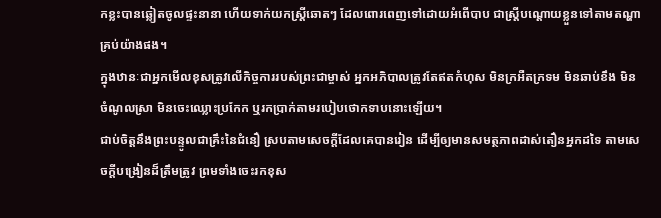កខ្លះបានឆ្លៀតចូលផ្ទះនានា ហើយទាក់យកស្ត្រីឆោតៗ ដែលពោរពេញទៅដោយអំពើបាប ជាស្ត្រីបណ្ដោយខ្លួនទៅតាមតណ្ហាគ្រប់យ៉ាងផង។
ក្នុងឋានៈជាអ្នកមើលខុសត្រូវលើកិច្ចការរបស់ព្រះជាម្ចាស់ អ្នកអភិបាលត្រូវតែឥតកំហុស មិនក្រអឺតក្រទម មិនឆាប់ខឹង មិនចំណូលស្រា មិនចេះឈ្លោះប្រកែក ឬរកប្រាក់តាមរបៀបថោកទាបនោះឡើយ។
ជាប់ចិត្តនឹងព្រះបន្ទូលជាគ្រឹះនៃជំនឿ ស្របតាមសេចក្ដីដែលគេបានរៀន ដើម្បីឲ្យមានសមត្ថភាពដាស់តឿនអ្នកដទៃ តាមសេចក្ដីបង្រៀនដ៏ត្រឹមត្រូវ ព្រមទាំងចេះរកខុស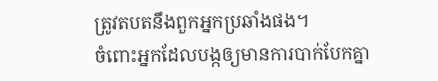ត្រូវតបតនឹងពួកអ្នកប្រឆាំងផង។
ចំពោះអ្នកដែលបង្កឲ្យមានការបាក់បែកគ្នា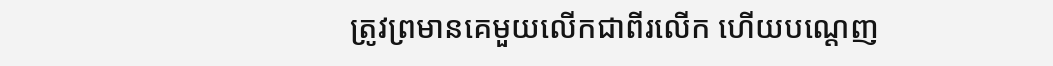ត្រូវព្រមានគេមួយលើកជាពីរលើក ហើយបណ្ដេញ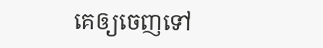គេឲ្យចេញទៅ